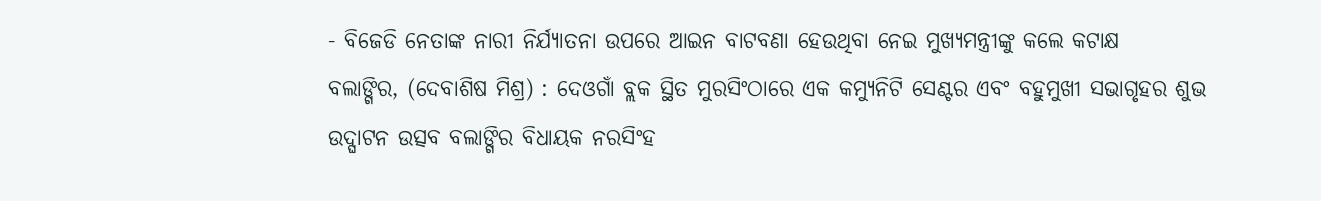- ବିଜେଡି ନେତାଙ୍କ ନାରୀ ନିର୍ଯ୍ୟାତନା ଉପରେ ଆଇନ ବାଟବଣା ହେଉଥିବା ନେଇ ମୁଖ୍ୟମନ୍ତ୍ରୀଙ୍କୁ କଲେ କଟାକ୍ଷ
ବଲାଙ୍ଗିର, (ଦେବାଶିଷ ମିଶ୍ର) : ଦେଓଗାଁ ବ୍ଲକ ସ୍ଥିତ ମୁରସିଂଠାରେ ଏକ କମ୍ୟୁନିଟି ସେଣ୍ଟର ଏବଂ ବହୁମୁଖୀ ସଭାଗୃହର ଶୁଭ ଉଦ୍ଘାଟନ ଉତ୍ସବ ବଲାଙ୍ଗିର ବିଧାୟକ ନରସିଂହ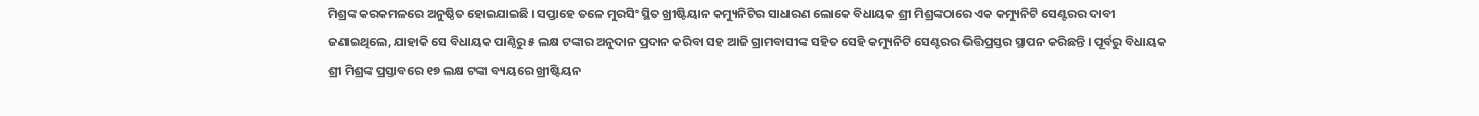ମିଶ୍ରଙ୍କ କରକମଳରେ ଅନୁଷ୍ଠିତ ହୋଇଯାଇଛି । ସପ୍ତାହେ ତଳେ ମୁରସିଂ ସ୍ଥିତ ଖ୍ରୀଷ୍ଟିୟାନ କମ୍ୟୁନିଟିର ସାଧାରଣ ଲୋକେ ବିଧାୟକ ଶ୍ରୀ ମିଶ୍ରଙ୍କଠାରେ ଏକ କମ୍ୟୁନିଟି ସେଣ୍ଟରର ଦାବୀ ଜଣାଇଥିଲେ, ଯାହାକି ସେ ବିଧାୟକ ପାଣ୍ଠିରୁ ୫ ଲକ୍ଷ ଟଙ୍କାର ଅନୁଦାନ ପ୍ରଦାନ କରିବା ସହ ଆଜି ଗ୍ରାମବାସୀଙ୍କ ସହିତ ସେହି କମ୍ୟୁନିଟି ସେଣ୍ଟରର ଭିତ୍ତିପ୍ରସ୍ତର ସ୍ଥାପନ କରିଛନ୍ତି । ପୂର୍ବରୁ ବିଧାୟକ ଶ୍ରୀ ମିଶ୍ରଙ୍କ ପ୍ରସ୍ତାବରେ ୧୭ ଲକ୍ଷ ଟଙ୍କା ବ୍ୟୟରେ ଖ୍ରୀଷ୍ଟିୟନ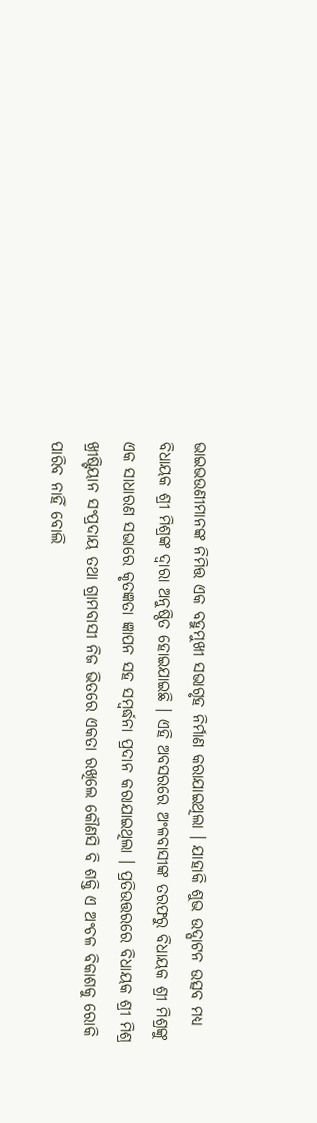ଭାଇଭଉଣୀମାନଙ୍କ ନିମିତ୍ତ ଏକ ବହୁମୁଖୀ ସଭାଗୃହ ନିର୍ମାଣ କରାଯାଇଥିଲା । ଯାହାକି ଶୁଭ ଉଦ୍ଘାଟନ ଉତ୍ସବ ମଧ୍ୟ ବିଧାୟକ ଶ୍ରୀ ମିଶ୍ରଙ୍କ ଦ୍ୱାରା ଅନୁଷ୍ଠିତ ହୋଇଯାଇଛି । ଏହି ଅବସରରେ ଅଂଳବାସୀଙ୍କ ତରଫରୁ ବିଧାୟକ ଶ୍ରୀ ମିଶ୍ରଙ୍କୁ ଏକ ସାଧାରଣ ସଭାରେ କୃତଜ୍ଞତା ଜ୍ଞାପନ ସହ ସମ୍ବର୍ଦ୍ଧନା ପ୍ରଦାନ କରାଯାଇଥିଲା । ପ୍ରତିଉତ୍ତରରେ ବିଧାୟକ ଶ୍ରୀ ମିଶ୍ର ଖ୍ରୀଷ୍ଟିୟାନ ସଂପ୍ରଦାୟ ତଥା ଗ୍ରାମବାସୀ ନିଜ ଭିତରେ ଏକତା ରଖିଲେ କୌଣସି ବି ଶକ୍ତି ଏ ଅଂଚଳ ବିକାଶକୁ ରୋକି ପାରିବ ନାହିଁ ବୋଲି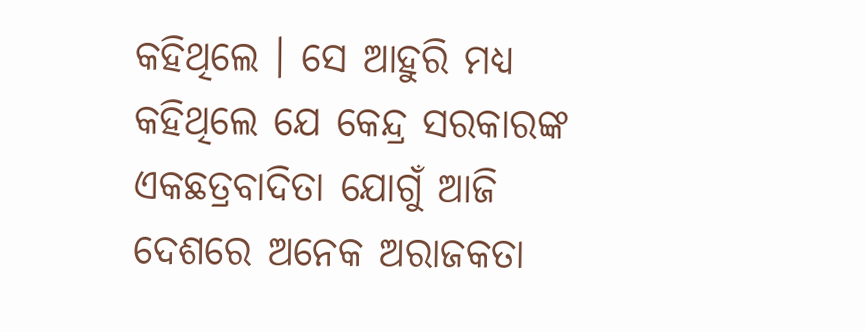କହିଥିଲେ । ସେ ଆହୁରି ମଧ୍ୟ କହିଥିଲେ ଯେ କେନ୍ଦ୍ର ସରକାରଙ୍କ ଏକଛତ୍ରବାଦିତା ଯୋଗୁଁ ଆଜି ଦେଶରେ ଅନେକ ଅରାଜକତା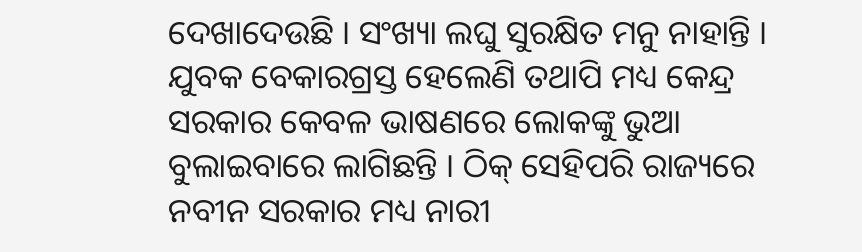ଦେଖାଦେଉଛି । ସଂଖ୍ୟା ଲଘୁ ସୁରକ୍ଷିତ ମନୁ ନାହାନ୍ତି । ଯୁବକ ବେକାରଗ୍ରସ୍ତ ହେଲେଣି ତଥାପି ମଧ୍ୟ କେନ୍ଦ୍ର ସରକାର କେବଳ ଭାଷଣରେ ଲୋକଙ୍କୁ ଭୁଆ ବୁଲାଇବାରେ ଲାଗିଛନ୍ତି । ଠିକ୍ ସେହିପରି ରାଜ୍ୟରେ ନବୀନ ସରକାର ମଧ୍ୟ ନାରୀ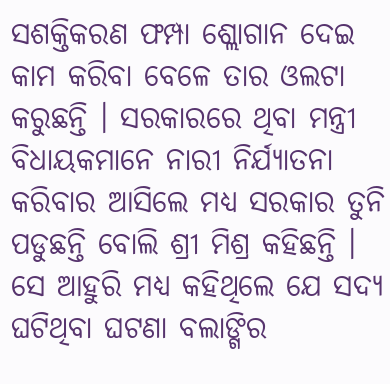ସଶକ୍ତିକରଣ ଫମ୍ପା ଶ୍ଲୋଗାନ ଦେଇ କାମ କରିବା ବେଳେ ତାର ଓଲଟା କରୁଛନ୍ତି । ସରକାରରେ ଥିବା ମନ୍ତ୍ରୀ ବିଧାୟକମାନେ ନାରୀ ନିର୍ଯ୍ୟାତନା କରିବାର ଆସିଲେ ମଧ୍ୟ ସରକାର ତୁନି ପଡୁଛନ୍ତି ବୋଲି ଶ୍ରୀ ମିଶ୍ର କହିଛନ୍ତି । ସେ ଆହୁରି ମଧ୍ୟ କହିଥିଲେ ଯେ ସଦ୍ୟ ଘଟିଥିବା ଘଟଣା ବଲାଙ୍ଗିର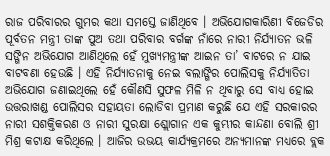ରାଜ ପରିବାରର ଗୁମର କଥା ସମସ୍ତେ ଜାଣିଥିବେ । ଅଭିଯୋଗକାରିଣୀ ବିଜେଡିର ପୂର୍ବତନ ମନ୍ତ୍ରୀ ତାଙ୍କ ପୁଅ ତଥା ପରିବାର ବର୍ଗଙ୍କ ନାଁରେ ନାରୀ ନିର୍ଯ୍ୟାତନ ଭଳି ସଙ୍ଗିନ ଅଭିଯୋଗ ଆଣିଥିଲେ ହେଁ ମୁଖ୍ୟମନ୍ତ୍ରୀଙ୍କ ଆଇନ ତା’ ବାଟରେ ନ ଯାଇ ବାଟବଣା ହେଉଛି । ଏହି ନିର୍ଯ୍ୟାତନାକୁ ନେଇ ବଲାଙ୍ଗିର ପୋଲିସକୁ ନିର୍ଯ୍ୟାତିତା ଅଭିଯୋଗ ଜଣାଇଥିଲେ ହେଁ କୌଣସି ସୁଫଳ ମିଳି ନ ଥିବାରୁ ସେ ବାଧ୍ୟ ହୋଇ ଉତ୍ତରାଖଣ୍ଡ ପୋଲିସର ସହାୟତା ଲୋଡିବା ପ୍ରମାଣ କରୁଛି ଯେ ଏହି ସରକାରର ନାରୀ ସଶକ୍ତିକରଣ ଓ ନାରୀ ସୁରକ୍ଷା ଶ୍ଲୋଗାନ ଏକ କୁମ୍ଭୀର କାନ୍ଦଣା ବୋଲି ଶ୍ରୀ ମିଶ୍ର କଟାକ୍ଷ କରିଥିଲେ । ଆଜିର ଉଭୟ କାର୍ଯ୍ୟକ୍ରମରେ ଅନ୍ୟମାନଙ୍କ ମଧ୍ୟରେ ବ୍ଲକ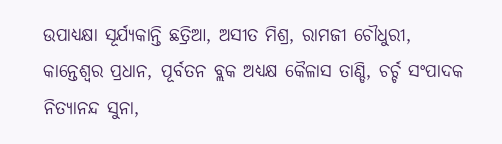ଉପାଧ୍ୟକ୍ଷା ସୂର୍ଯ୍ୟକାନ୍ତି ଛତ୍ରିଆ, ଅସୀତ ମିଶ୍ର, ରାମଜୀ ଚୌଧୁରୀ, କାନ୍ତେଶ୍ୱର ପ୍ରଧାନ, ପୂର୍ବତନ ବ୍ଲକ ଅଧ୍ୟକ୍ଷ କୈଳାସ ତାଣ୍ଡି, ଚର୍ଚ୍ଚ ସଂପାଦକ ନିତ୍ୟାନନ୍ଦ ସୁନା,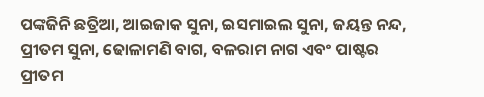ପଙ୍କଜିନି ଛତ୍ରିଆ, ଆଇଜାକ ସୁନା, ଇସମାଇଲ ସୁନା, ଜୟନ୍ତ ନନ୍ଦ, ପ୍ରୀତମ ସୁନା, ଢୋଳାମଣି ବାଗ, ବଳରାମ ନାଗ ଏବଂ ପାଷ୍ଟର ପ୍ରୀତମ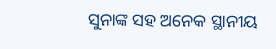ସୁନାଙ୍କ ସହ ଅନେକ ସ୍ଥାନୀୟ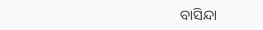ବାସିନ୍ଦା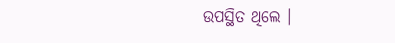ଉପସ୍ଥିତ ଥିଲେ ।